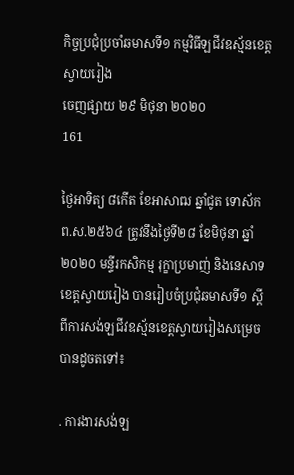កិច្ចប្រជុំប្រចាំឆមាសទី១ កម្មវិធីឡជីវឧស្ម័នខេត្តស្វាយរៀង
ចេញផ្សាយ ២៩ មិថុនា ២០២០
161

ថ្ងៃអាទិត្យ ៨កើត ខែអាសាឍ ឆ្នាំជូត ទោស័ក ព.ស.២៥៦៤ ត្រូវនឹងថ្ងៃទី២៨ ខែមិថុនា ឆ្នាំ២០២០ មន្ទីរកសិកម្ម រុក្ខាប្រមាញ់ និងនេសាទខេត្តស្វាយរៀង បានរៀបចំប្រជុំឆមាសទី១ ស្តីពីការសង់ឡជីវឧស្ម័នខេត្តស្វាយរៀងសម្រេចបានដូចតទៅ៖

. ការងារសង់ឡ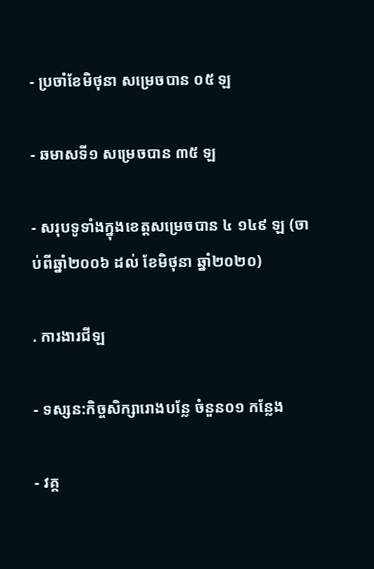- ប្រចាំខែមិថុនា សម្រេចបាន ០៥ ឡ

- ឆមាសទី១ សម្រេចបាន ៣៥ ឡ

- សរុបទូទាំងក្នុងខេត្តសម្រេចបាន ៤ ១៤៩ ឡ (ចាប់ពីឆ្នាំ២០០៦ ដល់ ខែមិថុនា ឆ្នាំ២០២០)

. ការងារជីឡ

- ទស្សន:កិច្ចសិក្សារោងបន្លែ ចំនួន០១ កន្លែង

- វគ្គ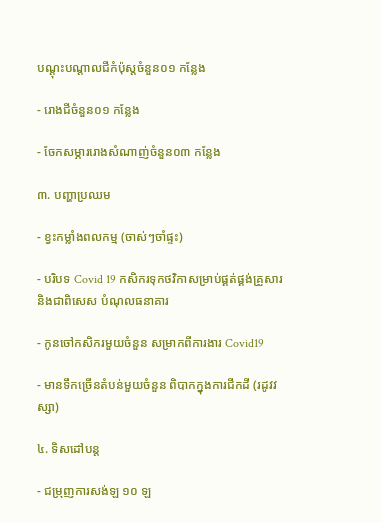បណ្តុះបណ្តាលជីកំប៉ុស្តចំនួន០១ កន្លែង

- រោងជីចំនួន០១ កន្លែង

- ចែកសម្ភាររោងសំណាញ់ចំនួន០៣ កន្លែង

៣. បញ្ហាប្រឈម

- ខ្វះកម្លាំងពលកម្ម (ចាស់ៗចាំផ្ទះ)

- បរិបទ Covid 19 កសិករទុកថវិកាសម្រាប់ផ្គត់ផ្គង់គ្រួសារ និងជាពិសេស បំណុលធនាគារ

- កូនចៅកសិករមួយចំនួន សម្រាកពីការងារ Covid19

- មានទឹកច្រើនតំបន់មួយចំនួន ពិបាកក្នុងការជីកដី (រដូវវស្សា)

៤. ទិសដៅបន្ត

- ជម្រុញការសង់ឡ ១០ ឡ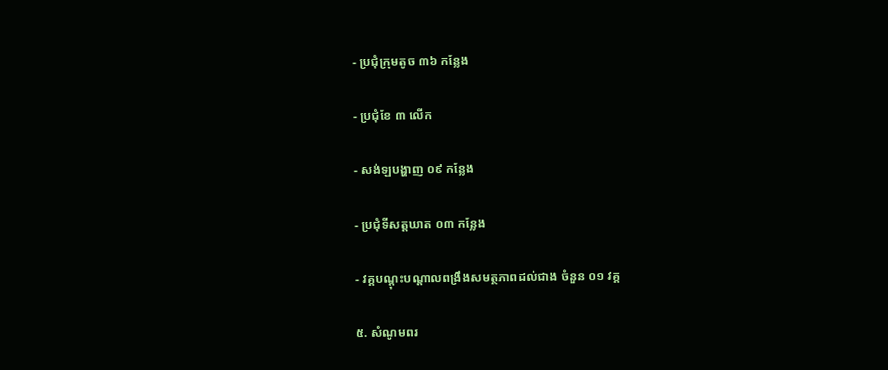- ប្រជុំក្រុមតូច ៣៦ កន្លែង

- ប្រជុំខែ ៣ លើក

- សង់ឡបង្ហាញ ០៩ កន្លែង

- ប្រជុំទីសត្តឃាត ០៣ កន្លែង

- វគ្គបណ្តុះបណ្តាលពង្រឹងសមត្ថភាពដល់ជាង ចំនួន ០១ វគ្គ

៥. សំណូមពរ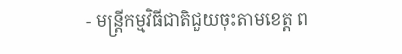- មន្រ្តីកម្មវិធីជាតិជួយចុះតាមខេត្ត ព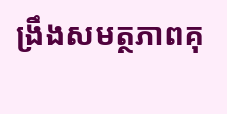ង្រឹងសមត្ថភាពគុ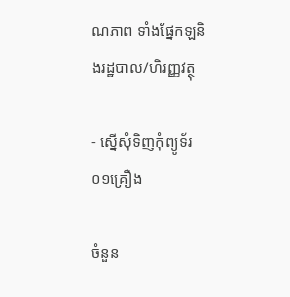ណភាព ទាំងផ្នែកឡនិងរដ្ឋបាល/ហិរញ្ញវត្ថុ

- ស្នើសុំទិញកុំព្យូទ័រ ០១គ្រឿង

ចំនួន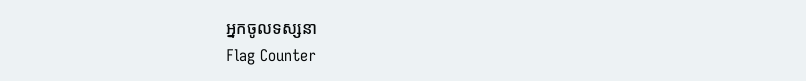អ្នកចូលទស្សនា
Flag Counter